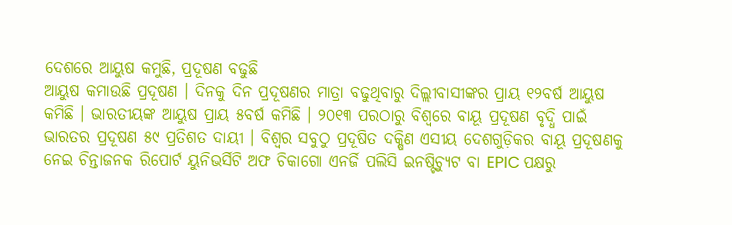ଦେଶରେ ଆୟୁଷ କମୁଛି, ପ୍ରଦୂଷଣ ବଢୁଛି
ଆୟୁଷ କମାଉଛି ପ୍ରଦୂଷଣ । ଦିନକୁ ଦିନ ପ୍ରଦୂଷଣର ମାତ୍ରା ବଢୁଥିବାରୁ ଦିଲ୍ଲୀବାସୀଙ୍କର ପ୍ରାୟ ୧୨ବର୍ଷ ଆୟୁଷ କମିଛି । ଭାରତୀୟଙ୍କ ଆୟୁଷ ପ୍ରାୟ ୫ବର୍ଷ କମିଛି । ୨୦୧୩ ପରଠାରୁ ବିଶ୍ବରେ ବାୟୂ ପ୍ରଦୂଷଣ ବୃଦ୍ଧି ପାଇଁ ଭାରତର ପ୍ରଦୂଷଣ ୫୯ ପ୍ରତିଶତ ଦାୟୀ । ବିଶ୍ବର ସବୁଠୁ ପ୍ରଦୂଷିତ ଦକ୍ଷିଣ ଏସୀୟ ଦେଶଗୁଡ଼ିକର ବାୟୂ ପ୍ରଦୂଷଣକୁ ନେଇ ଚିନ୍ତାଜନକ ରିପୋର୍ଟ ୟୁନିଭର୍ସିଟି ଅଫ ଚିକାଗୋ ଏନର୍ଜି ପଲିସି ଇନଷ୍ଟିଚ୍ୟୁଟ ବା EPIC ପକ୍ଷରୁ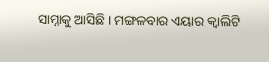ସାମ୍ନାକୁ ଆସିଛି । ମଙ୍ଗଳବାର ଏୟାର କ୍ବାଲିଟି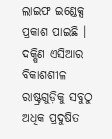ଲାଇଫ ଇଣ୍ଡେକ୍ସ ପ୍ରକାଶ ପାଇଛି । ଦକ୍ଷିଣ ଏସିଆର ବିକାଶଶୀଳ ରାଷ୍ଟ୍ରଗୁଡ଼ିକୁ ସବୁଠୁ ଅଧିକ ପ୍ରଦୁଷିତ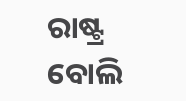ରାଷ୍ଟ୍ର ବୋଲି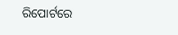ରିପୋର୍ଟରେ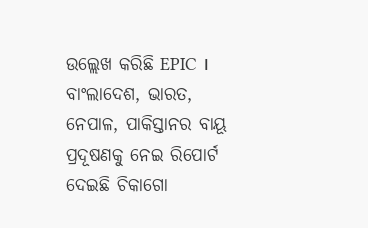ଉଲ୍ଲେଖ କରିଛି EPIC । ବାଂଲାଦେଶ, ଭାରତ, ନେପାଳ, ପାକିସ୍ତାନର ବାୟୂ ପ୍ରଦୂଷଣକୁ ନେଇ ରିପୋର୍ଟ ଦେଇଛି ଚିକାଗୋ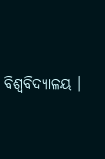ବିଶ୍ବବିଦ୍ୟାଳୟ ।